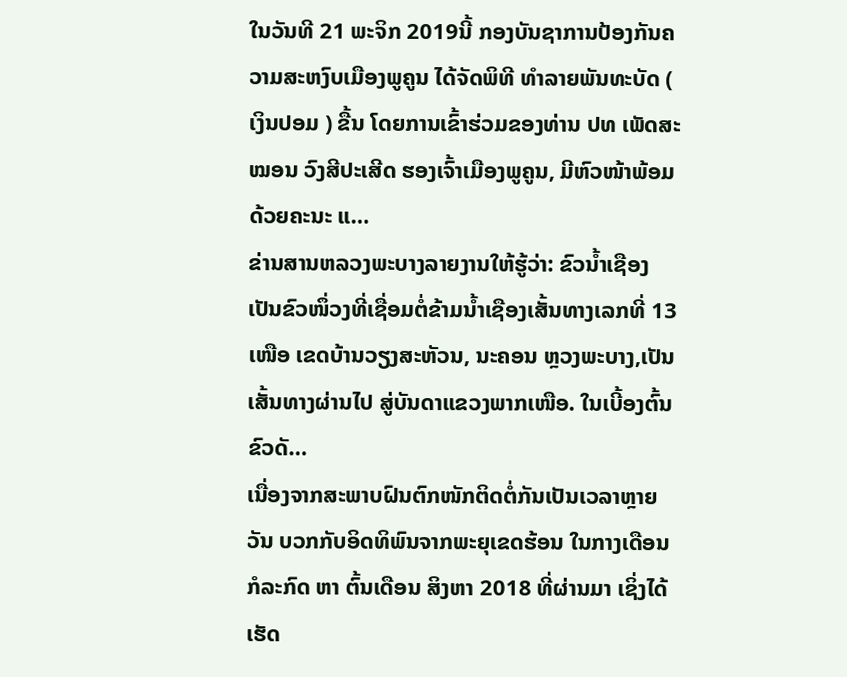ໃນວັນທີ 21 ພະຈິກ 2019ນີ້ ກອງບັນຊາການປ້ອງກັນຄວາມສະຫງົບເມືອງພູຄູນ ໄດ້ຈັດພິທີ ທຳລາຍພັນທະບັດ ( ເງິນປອມ ) ຂື້ນ ໂດຍການເຂົ້າຮ່ວມຂອງທ່ານ ປທ ເພັດສະໝອນ ວົງສີປະເສີດ ຮອງເຈົ້າເມືອງພູຄູນ, ມີຫົວໜ້າພ້ອມດ້ວຍຄະນະ ແ…
ຂ່ານສານຫລວງພະບາງລາຍງານໃຫ້ຮູ້ວ່າ: ຂົວນໍ້າເຊືອງ ເປັນຂົວໜຶ່ວງທີ່ເຊື່ອມຕໍ່ຂ້າມນໍ້າເຊືອງເສັ້ນທາງເລກທີ່ 13 ເໜືອ ເຂດບ້ານວຽງສະຫັວນ, ນະຄອນ ຫຼວງພະບາງ,ເປັນ ເສັ້ນທາງຜ່ານໄປ ສູ່ບັນດາແຂວງພາກເໜືອ. ໃນເບີ້ອງຕົ້ນ ຂົວດັ…
ເນື່ອງຈາກສະພາບຝົນຕົກໜັກຕິດຕໍ່ກັນເປັນເວລາຫຼາຍວັນ ບວກກັບອິດທິພົນຈາກພະຍຸເຂດຮ້ອນ ໃນກາງເດືອນ ກໍລະກົດ ຫາ ຕົ້ນເດືອນ ສິງຫາ 2018 ທີ່ຜ່ານມາ ເຊິ່ງໄດ້ເຮັດ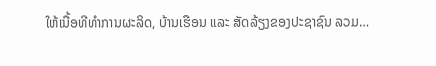ໃຫ້ເນື້ອທີທຳການຜະລິດ, ບ້ານເຮືອນ ແລະ ສັດລ້ຽງຂອງປະຊາຊົນ ລວມ…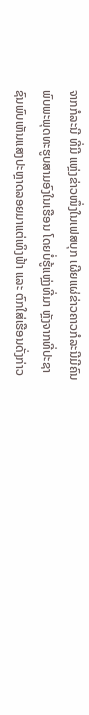ຈາກກໍລະນີ ທີ່ມີ ແຫຼ່ງຂ່າວໜຶ່ງໃນເຟສບຸກ ເຜີຍແຜ່ຂ່າວຄາວກໍລະນີມີຄົນພົບພະພຸດທະຮູບສາມອົງໃນເຮືອນ ໂດຍບໍ່ຮູ້ແຫຼ່ງທີ່ມາ ຫຼັງຈາກທີ່ປະຊາຊົນພົບເຫັນແສງປະຫຼາດລອຍມາແຕ່ເທິງຟ້າ ແລະ ຕົກໃສ່ເຮືອນດັ່ງກ່າວ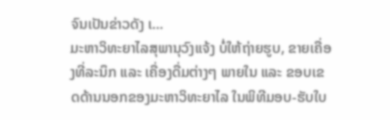ຈົນເປັນຂ່າວດັງ ເ…
ມະຫາວິທະຍາໄລສຸພານຸວົງແຈ້ງ ບໍ່ໃຫ້ຖ່າຍຮູບ, ຂາຍເຄື່ອງທີ່ລະນຶກ ແລະ ເຄື່ອງດື່ມຕ່າງໆ ພາຍໃນ ແລະ ຂອບເຂດດ້ານນອກຂອງມະຫາວິທະຍາໄລ ໃນພິທີມອບ-ຮັບໃບ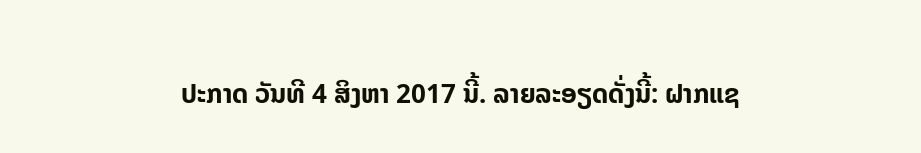ປະກາດ ວັນທີ 4 ສິງຫາ 2017 ນີ້. ລາຍລະອຽດດັ່ງນີ້: ຝາກແຊ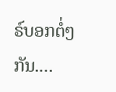ຣ໌ບອກຕໍ່ໆກັນ.…